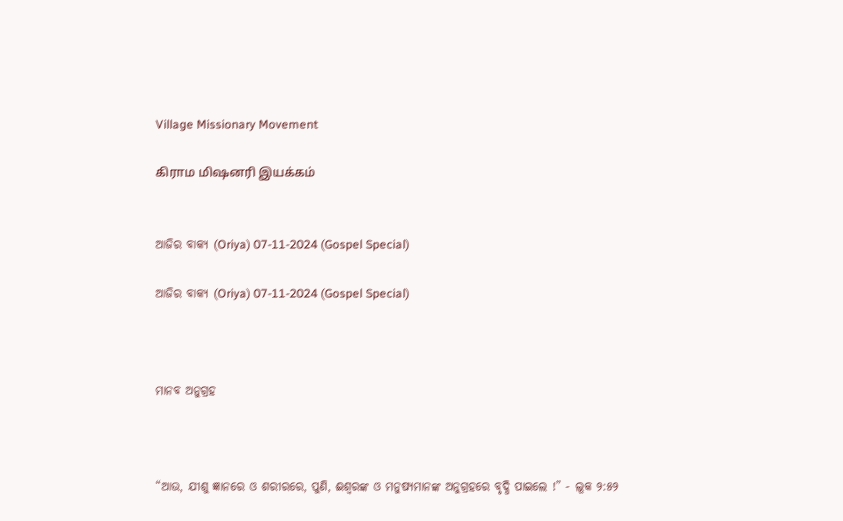Village Missionary Movement

கிராம மிஷனரி இயக்கம்


ଆଜିର ବାକ୍ୟ (Oriya) 07-11-2024 (Gospel Special)

ଆଜିର ବାକ୍ୟ (Oriya) 07-11-2024 (Gospel Special)



ମାନବ ଅନୁଗ୍ରହ



“ଆଉ, ଯୀଶୁ ଜ୍ଞାନରେ ଓ ଶରୀରରେ, ପୁଣି, ଈଶ୍ୱରଙ୍କ ଓ ମନୁଷ୍ୟମାନଙ୍କ ଅନୁଗ୍ରହରେ ବୃଦ୍ଧି ପାଇଲେ !” - ଲୂକ ୨:୫୨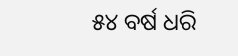୫୪ ବର୍ଷ ଧରି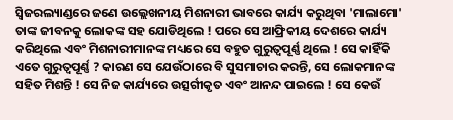ସ୍ୱିଜରଲ୍ୟାଣ୍ଡରେ ଜଣେ ଉଲ୍ଲେଖନୀୟ ମିଶନାରୀ ଭାବରେ କାର୍ଯ୍ୟ କରୁଥିବା 'ମାଲାମୋ' ତାଙ୍କ ଜୀବନକୁ ଲୋକଙ୍କ ସହ ଯୋଡିଥିଲେ ! ପରେ ସେ ଆଫ୍ରିକୀୟ ଦେଶରେ କାର୍ଯ୍ୟ କରିଥିଲେ ଏବଂ ମିଶନାରୀମାନଙ୍କ ମଧ୍ୟରେ ସେ ବହୁତ ଗୁରୁତ୍ୱପୂର୍ଣ୍ଣ ଥିଲେ ! ସେ କାହିଁକି ଏତେ ଗୁରୁତ୍ୱପୂର୍ଣ୍ଣ ? କାରଣ ସେ ଯେଉଁଠାରେ ବି ସୁସମାଚାର କରନ୍ତି, ସେ ଲୋକମାନଙ୍କ ସହିତ ମିଶନ୍ତି ! ସେ ନିଜ କାର୍ଯ୍ୟରେ ଉତ୍ସର୍ଗୀକୃତ ଏବଂ ଆନନ୍ଦ ପାଇଲେ ! ସେ କେଉଁ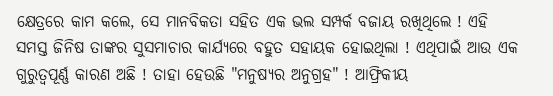କ୍ଷେତ୍ରରେ କାମ କଲେ, ସେ ମାନବିକତା ସହିତ ଏକ ଭଲ ସମ୍ପର୍କ ବଜାୟ ରଖିଥିଲେ ! ଏହି ସମସ୍ତ ଜିନିଷ ତାଙ୍କର ସୁସମାଚାର କାର୍ଯ୍ୟରେ ବହୁତ ସହାୟକ ହୋଇଥିଲା ! ଏଥିପାଇଁ ଆଉ ଏକ ଗୁରୁତ୍ୱପୂର୍ଣ୍ଣ କାରଣ ଅଛି ! ତାହା ହେଉଛି "ମନୁଷ୍ୟର ଅନୁଗ୍ରହ" ! ଆଫ୍ରିକୀୟ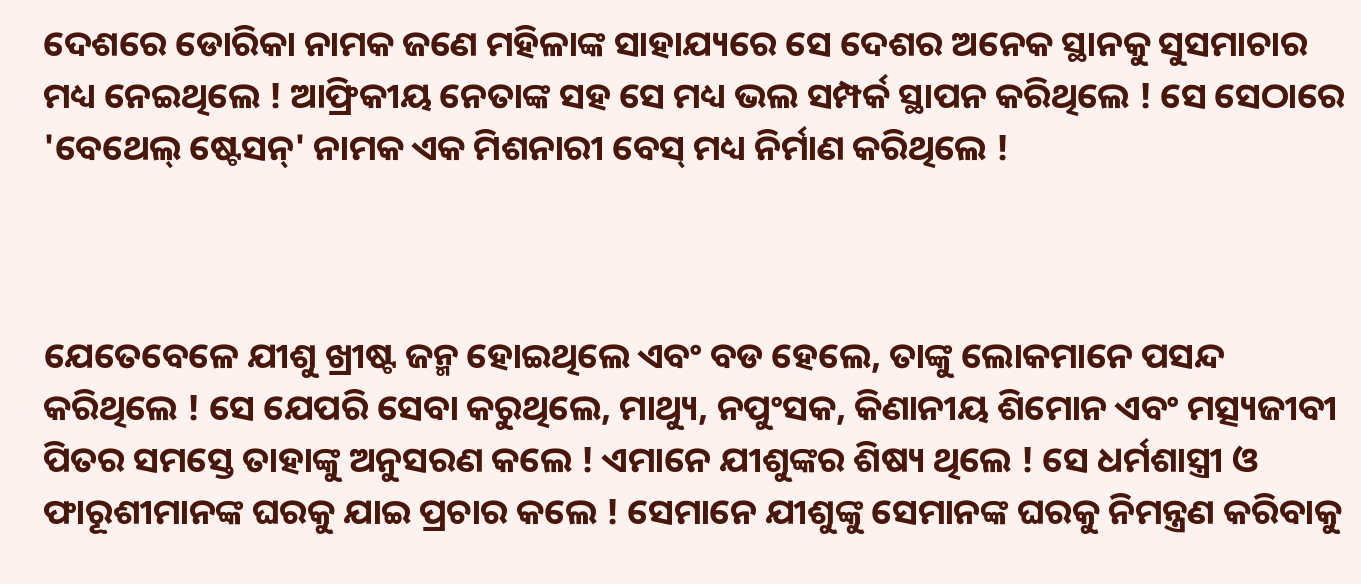ଦେଶରେ ଡୋରିକା ନାମକ ଜଣେ ମହିଳାଙ୍କ ସାହାଯ୍ୟରେ ସେ ଦେଶର ଅନେକ ସ୍ଥାନକୁ ସୁସମାଚାର ମଧ୍ୟ ନେଇଥିଲେ ! ଆଫ୍ରିକୀୟ ନେତାଙ୍କ ସହ ସେ ମଧ୍ୟ ଭଲ ସମ୍ପର୍କ ସ୍ଥାପନ କରିଥିଲେ ! ସେ ସେଠାରେ 'ବେଥେଲ୍ ଷ୍ଟେସନ୍' ନାମକ ଏକ ମିଶନାରୀ ବେସ୍ ମଧ୍ୟ ନିର୍ମାଣ କରିଥିଲେ !



ଯେତେବେଳେ ଯୀଶୁ ଖ୍ରୀଷ୍ଟ ଜନ୍ମ ହୋଇଥିଲେ ଏବଂ ବଡ ହେଲେ, ତାଙ୍କୁ ଲୋକମାନେ ପସନ୍ଦ କରିଥିଲେ ! ସେ ଯେପରି ସେବା କରୁଥିଲେ, ମାଥ୍ୟୁ, ନପୁଂସକ, କିଣାନୀୟ ଶିମୋନ ଏବଂ ମତ୍ସ୍ୟଜୀବୀ ପିତର ସମସ୍ତେ ତାହାଙ୍କୁ ଅନୁସରଣ କଲେ ! ଏମାନେ ଯୀଶୁଙ୍କର ଶିଷ୍ୟ ଥିଲେ ! ସେ ଧର୍ମଶାସ୍ତ୍ରୀ ଓ ଫାରୂଶୀମାନଙ୍କ ଘରକୁ ଯାଇ ପ୍ରଚାର କଲେ ! ସେମାନେ ଯୀଶୁଙ୍କୁ ସେମାନଙ୍କ ଘରକୁ ନିମନ୍ତ୍ରଣ କରିବାକୁ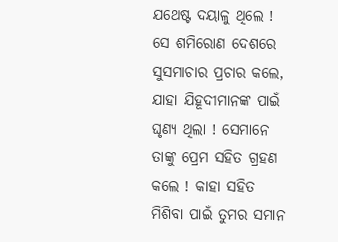ଯଥେଷ୍ଟ ଦୟାଳୁ ଥିଲେ ! ସେ ଶମିରୋଣ ଦେଶରେ ସୁସମାଚାର ପ୍ରଚାର କଲେ, ଯାହା ଯିହୂଦୀମାନଙ୍କ ପାଇଁ ଘୃଣ୍ୟ ଥିଲା ! ସେମାନେ ତାଙ୍କୁ ପ୍ରେମ ସହିତ ଗ୍ରହଣ କଲେ ! କାହା ସହିତ ମିଶିବା ପାଇଁ ତୁମର ସମାନ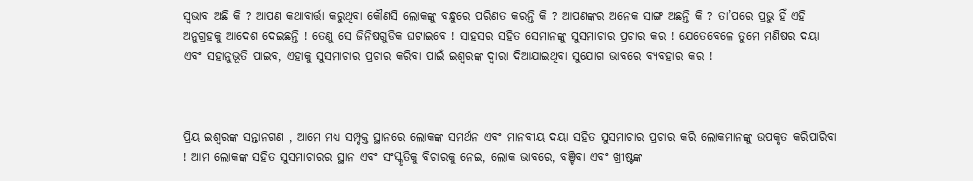ସ୍ୱଭାବ ଅଛି କି ? ଆପଣ କଥାବାର୍ତ୍ତା କରୁଥିବା କୌଣସି ଲୋକଙ୍କୁ ବନ୍ଧୁରେ ପରିଣତ କରନ୍ତି କି ? ଆପଣଙ୍କର ଅନେକ ସାଙ୍ଗ ଅଛନ୍ତି କି ? ତା’ପରେ ପ୍ରଭୁ ହିଁ ଏହି ଅନୁଗ୍ରହକୁ ଆଦେଶ ଦେଇଛନ୍ତି ! ତେଣୁ ସେ ଜିନିଷଗୁଡିକ ଘଟାଇବେ ! ସାହସର ସହିତ ସେମାନଙ୍କୁ ସୁସମାଚାର ପ୍ରଚାର କର ! ଯେତେବେଳେ ତୁମେ ମଣିଷର ଦୟା ଏବଂ ସହାନୁଭୂତି ପାଇବ, ଏହାକୁ ସୁସମାଚାର ପ୍ରଚାର କରିବା ପାଇଁ ଇଶ୍ବରଙ୍କ ଦ୍ୱାରା ଦିଆଯାଇଥିବା ସୁଯୋଗ ଭାବରେ ବ୍ୟବହାର କର !



ପ୍ରିୟ ଇଶ୍ୱରଙ୍କ ସନ୍ତାନଗଣ , ଆମେ ମଧ୍ୟ ସମ୍ପୃକ୍ତ ସ୍ଥାନରେ ଲୋକଙ୍କ ସମର୍ଥନ ଏବଂ ମାନବୀୟ ଦୟା ସହିତ ସୁସମାଚାର ପ୍ରଚାର କରି ଲୋକମାନଙ୍କୁ ଉପକୃତ କରିପାରିବା ! ଆମ ଲୋକଙ୍କ ସହିତ ସୁସମାଚାରର ସ୍ଥାନ ଏବଂ ସଂସ୍କୃତିକୁ ବିଚାରକୁ ନେଇ, ଲୋକ ଭାବରେ, ବଞ୍ଚିବା ଏବଂ ଖ୍ରୀଷ୍ଟଙ୍କ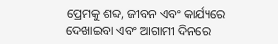ପ୍ରେମକୁ ଶବ୍ଦ, ଜୀବନ ଏବଂ କାର୍ଯ୍ୟରେ ଦେଖାଇବା ଏବଂ ଆଗାମୀ ଦିନରେ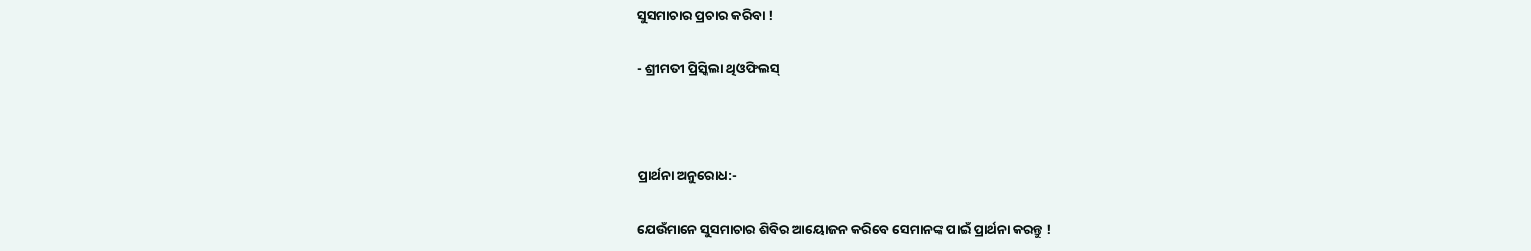ସୁସମାଚାର ପ୍ରଚାର କରିବା !

- ଶ୍ରୀମତୀ ପ୍ରିସ୍କିଲା ଥିଓଫିଲସ୍



ପ୍ରାର୍ଥନା ଅନୁରୋଧ:-

ଯେଉଁମାନେ ସୁସମାଚାର ଶିବିର ଆୟୋଜନ କରିବେ ସେମାନଙ୍କ ପାଇଁ ପ୍ରାର୍ଥନା କରନ୍ତୁ !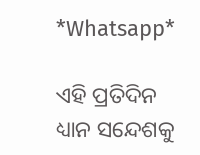*Whatsapp*

ଏହି ପ୍ରତିଦିନ ଧ୍ୟାନ ସନ୍ଦେଶକୁ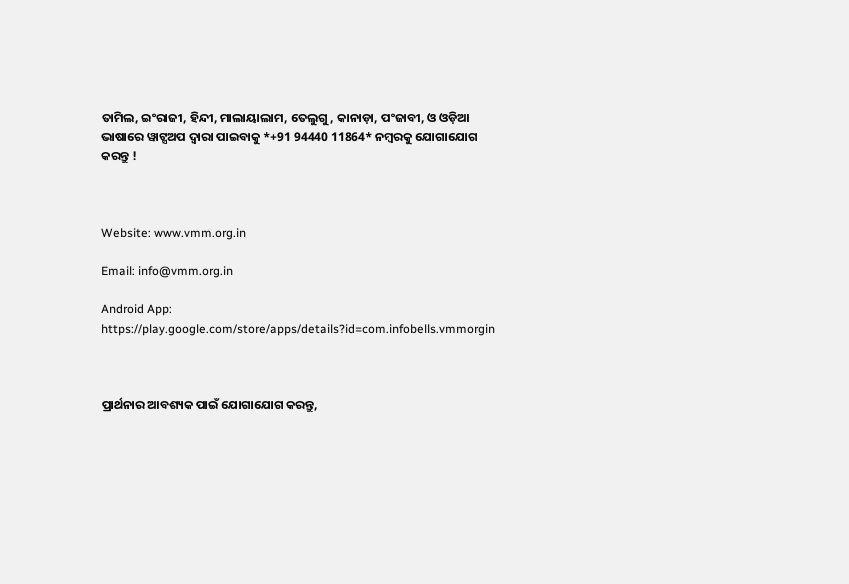ତାମିଲ, ଇଂରାଜୀ, ହିନ୍ଦୀ, ମାଲାୟାଲାମ, ତେଲୁଗୁ, କାନାଡ଼ା, ପଂଜାବୀ, ଓ ଓଡ଼ିଆ ଭାଷାରେ ୱାଟ୍ସଅପ ଦ୍ଵାରା ପାଇବାକୁ *+91 94440 11864* ନମ୍ବରକୁ ଯୋଗାଯୋଗ କରନ୍ତୁ !



Website: www.vmm.org.in

Email: info@vmm.org.in

Android App: https://play.google.com/store/apps/details?id=com.infobells.vmmorgin



ପ୍ରାର୍ଥନାର ଆବଶ୍ୟକ ପାଇଁ ଯୋଗାଯୋଗ କରନ୍ତୁ,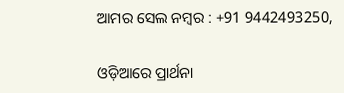ଆମର ସେଲ ନମ୍ବର : +91 9442493250,

ଓଡ଼ିଆରେ ପ୍ରାର୍ଥନା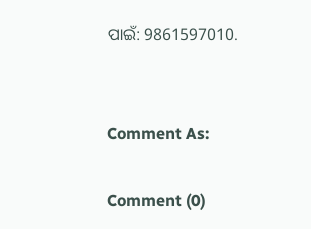ପାଇଁ: 9861597010.


Comment As:

Comment (0)